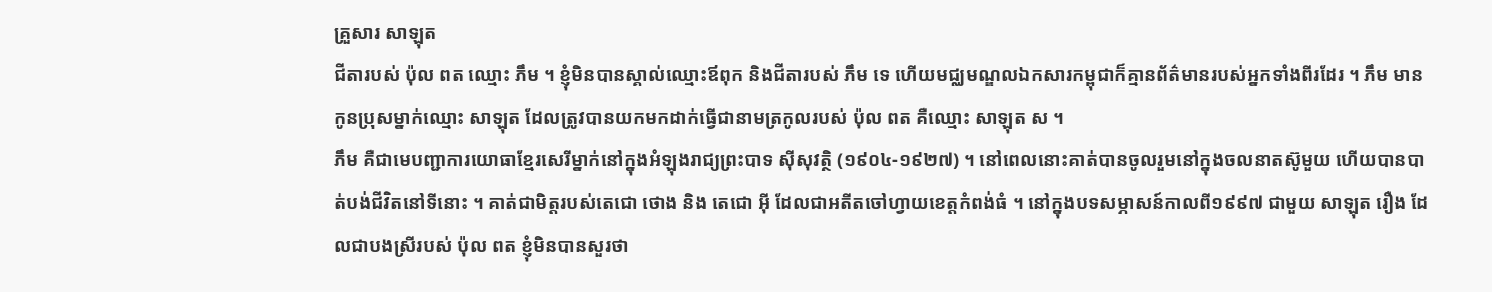គ្រួសារ សាឡុត
ជីតារបស់ ប៉ុល ពត ឈ្មោះ ភឹម ។ ខ្ញុំមិនបានស្គាល់ឈ្មោះឪពុក និងជីតារបស់ ភឹម ទេ ហើយមជ្ឈមណ្ឌលឯកសារកម្ពុជាក៏គ្មានព័ត៌មានរបស់អ្នកទាំងពីរដែរ ។ ភឹម មានកូនប្រុសម្នាក់ឈ្មោះ សាឡុត ដែលត្រូវបានយកមកដាក់ធ្វើជានាមត្រកូលរបស់ ប៉ុល ពត គឺឈ្មោះ សាឡុត ស ។
ភឹម គឺជាមេបញ្ជាការយោធាខ្មែរសេរីម្នាក់នៅក្នុងអំឡុងរាជ្យព្រះបាទ ស៊ីសុវត្ថិ (១៩០៤-១៩២៧) ។ នៅពេលនោះគាត់បានចូលរួមនៅក្នុងចលនាតស៊ូមួយ ហើយបានបាត់បង់ជីវិតនៅទីនោះ ។ គាត់ជាមិត្ដរបស់តេជោ ថោង និង តេជោ អ៊ី ដែលជាអតីតចៅហ្វាយខេត្ដកំពង់ធំ ។ នៅក្នុងបទសម្ភាសន៍កាលពី១៩៩៧ ជាមួយ សាឡុត រឿង ដែលជាបងស្រីរបស់ ប៉ុល ពត ខ្ញុំមិនបានសួរថា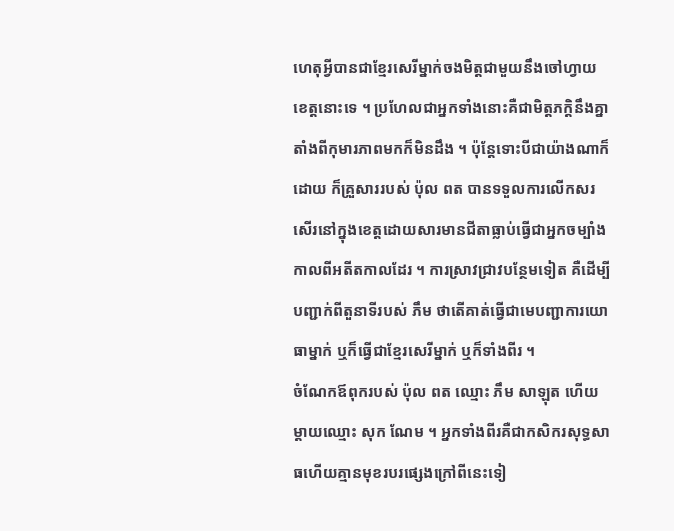ហេតុអ្វីបានជាខ្មែរសេរីម្នាក់ចងមិត្ដជាមួយនឹងចៅហ្វាយខេត្ដនោះទេ ។ ប្រហែលជាអ្នកទាំងនោះគឺជាមិត្ដភក្ដិនឹងគ្នាតាំងពីកុមារភាពមកក៏មិនដឹង ។ ប៉ុន្ដែទោះបីជាយ៉ាងណាក៏ដោយ ក៏គ្រួសាររបស់ ប៉ុល ពត បានទទួលការលើកសរសើរនៅក្នុងខេត្ដដោយសារមានជីតាធ្លាប់ធ្វើជាអ្នកចម្បាំងកាលពីអតីតកាលដែរ ។ ការស្រាវជ្រាវបន្ថែមទៀត គឺដើម្បីបញ្ជាក់ពីតួនាទីរបស់ ភឹម ថាតើគាត់ធ្វើជាមេបញ្ជាការយោធាម្នាក់ ឬក៏ធ្វើជាខ្មែរសេរីម្នាក់ ឬក៏ទាំងពីរ ។
ចំណែកឪពុករបស់ ប៉ុល ពត ឈ្មោះ ភឹម សាឡុត ហើយម្ដាយឈ្មោះ សុក ណែម ។ អ្នកទាំងពីរគឺជាកសិករសុទ្ធសាធហើយគ្មានមុខរបរផ្សេងក្រៅពីនេះទៀ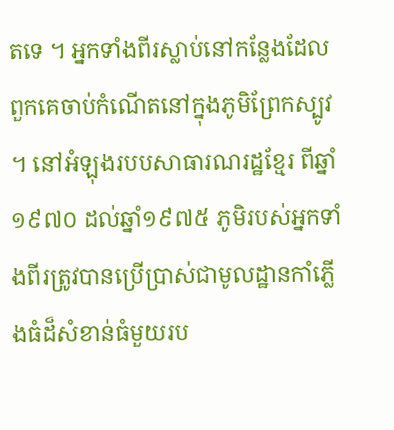តទេ ។ អ្នកទាំងពីរស្លាប់នៅកន្លែងដែលពួកគេចាប់កំណើតនៅក្នុងភូមិព្រែកស្បូវ ។ នៅអំឡុងរបបសាធារណរដ្ឋខ្មែរ ពីឆ្នាំ១៩៧០ ដល់ឆ្នាំ១៩៧៥ ភូមិរបស់អ្នកទាំងពីរត្រូវបានប្រើប្រាស់ជាមូលដ្ឋានកាំភ្លើងធំដ៏សំខាន់ធំមួយរប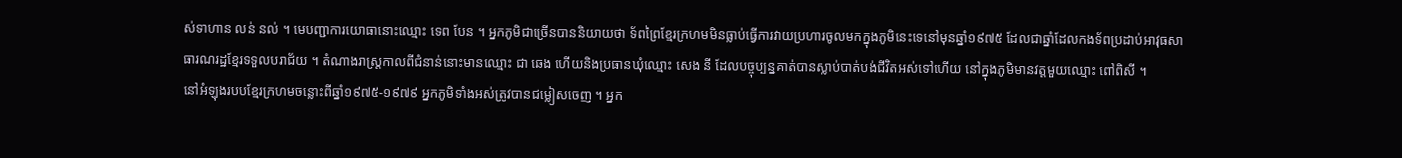ស់ទាហាន លន់ នល់ ។ មេបញ្ជាការយោធានោះឈ្មោះ ទេព បែន ។ អ្នកភូមិជាច្រើនបាននិយាយថា ទ័ពព្រៃខ្មែរក្រហមមិនធ្លាប់ធ្វើការវាយប្រហារចូលមកក្នុងភូមិនេះទេនៅមុនឆ្នាំ១៩៧៥ ដែលជាឆ្នាំដែលកងទ័ពប្រដាប់អាវុធសាធារណរដ្ឋខ្មែរទទួលបរាជ័យ ។ តំណាងរាស្ដ្រកាលពីជំនាន់នោះមានឈ្មោះ ជា ឆេង ហើយនិងប្រធានឃុំឈ្មោះ សេង នី ដែលបច្ចុប្បន្នគាត់បានស្លាប់បាត់បង់ជីវិតអស់ទៅហើយ នៅក្នុងភូមិមានវត្ដមួយឈ្មោះ ពៅពិសី ។
នៅអំឡុងរបបខ្មែរក្រហមចន្លោះពីឆ្នាំ១៩៧៥-១៩៧៩ អ្នកភូមិទាំងអស់ត្រូវបានជម្លៀសចេញ ។ អ្នក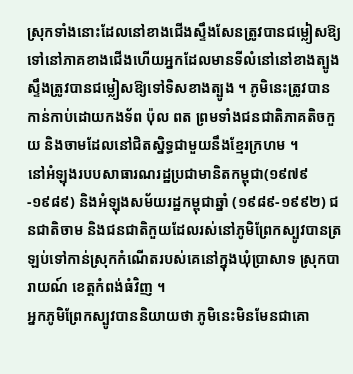ស្រុកទាំងនោះដែលនៅខាងជើងស្ទឹងសែនត្រូវបានជម្លៀសឱ្យទៅនៅភាគខាងជើងហើយអ្នកដែលមានទីលំនៅនៅខាងត្បូងស្ទឹងត្រូវបានជម្លៀសឱ្យទៅទិសខាងត្បូង ។ ភូមិនេះត្រូវបានកាន់កាប់ដោយកងទ័ព ប៉ុល ពត ព្រមទាំងជនជាតិភាគតិចកួយ និងចាមដែលនៅជិតស្និទ្ធជាមួយនឹងខ្មែរក្រហម ។
នៅអំឡុងរបបសាធារណរដ្ឋប្រជាមានិតកម្ពុជា(១៩៧៩-១៩៨៩) និងអំឡុងសម័យរដ្ឋកម្ពុជាឆ្នាំ (១៩៨៩-១៩៩២) ជនជាតិចាម និងជនជាតិកួយដែលរស់នៅភូមិព្រែកស្បូវបានត្រឡប់ទៅកាន់ស្រុកកំណើតរបស់គេនៅក្នុងឃុំប្រាសាទ ស្រុកបារាយណ៍ ខេត្ដកំពង់ធំវិញ ។
អ្នកភូមិព្រែកស្បូវបាននិយាយថា ភូមិនេះមិនមែនជាគោ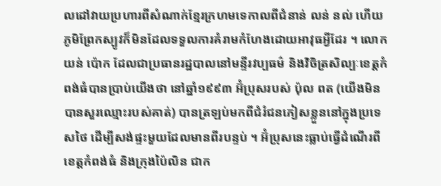លដៅវាយប្រហារពីសំណាក់ខ្មែរក្រហមទេកាលពីជំនាន់ លន់ នល់ ហើយភូមិព្រែកស្បូវក៏មិនដែលទទួលការគំរាមកំហែងដោយអាវុធអ្វីដែរ ។ លោក យន់ ប៉ោក ដែលជាប្រធានរដ្ឋបាលនៅមន្ទីរវប្បធម៌ និងវិចិត្រសិល្បៈខេត្ដកំពង់ធំបានប្រាប់យើងថា នៅឆ្នាំ១៩៩៣ អ៊ំប្រុសរបស់ ប៉ុល ពត (យើងមិនបានសួរឈ្មោះរបស់គាត់) បានត្រឡប់មកពីជំរំជនភៀសខ្លួននៅក្នុងប្រទេសថៃ ដើម្បីសង់ផ្ទះមួយដែលមានពីរបន្ទប់ ។ អ៊ំប្រុសនេះធ្លាប់ធ្វើដំណើរពីខេត្ដកំពង់ធំ និងក្រុងប៉ៃលិន ជាក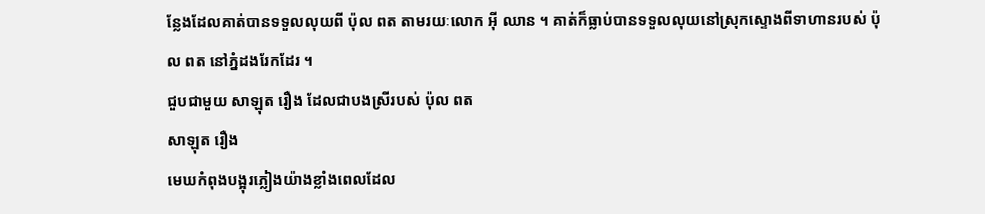ន្លែងដែលគាត់បានទទួលលុយពី ប៉ុល ពត តាមរយៈលោក អ៊ី ឈាន ។ គាត់ក៏ធ្លាប់បានទទួលលុយនៅស្រុកស្ទោងពីទាហានរបស់ ប៉ុល ពត នៅភ្នំដងរែកដែរ ។
ជួបជាមួយ សាឡុត រឿង ដែលជាបងស្រីរបស់ ប៉ុល ពត
សាឡុត រឿង
មេឃកំពុងបង្អុរភ្លៀងយ៉ាងខ្លាំងពេលដែល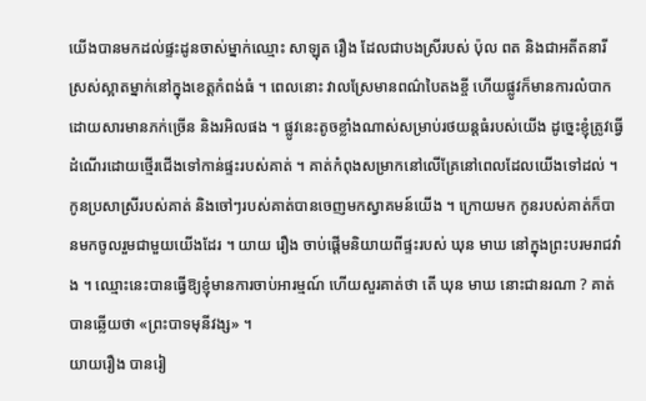យើងបានមកដល់ផ្ទះដូនចាស់ម្នាក់ឈ្មោះ សាឡុត រឿង ដែលជាបងស្រីរបស់ ប៉ុល ពត និងជាអតីតនារីស្រស់ស្អាតម្នាក់នៅក្នុងខេត្ដកំពង់ធំ ។ ពេលនោះ វាលស្រែមានពណ៌បៃតងខ្ចី ហើយផ្លូវក៏មានការលំបាកដោយសារមានភក់ច្រើន និងរអិលផង ។ ផ្លូវនេះតូចខ្លាំងណាស់សម្រាប់រថយន្ដធំរបស់យើង ដូច្នេះខ្ញុំត្រូវធ្វើដំណើរដោយថ្មើរជើងទៅកាន់ផ្ទះរបស់គាត់ ។ គាត់កំពុងសម្រាកនៅលើគ្រែនៅពេលដែលយើងទៅដល់ ។ កូនប្រសាស្រីរបស់គាត់ និងចៅៗរបស់គាត់បានចេញមកស្វាគមន៍យើង ។ ក្រោយមក កូនរបស់គាត់ក៏បានមកចូលរួមជាមួយយើងដែរ ។ យាយ រឿង ចាប់ផ្ដើមនិយាយពីផ្ទះរបស់ ឃុន មាឃ នៅក្នុងព្រះបរមរាជវាំង ។ ឈ្មោះនេះបានធ្វើឱ្យខ្ញុំមានការចាប់អារម្មណ៍ ហើយសួរគាត់ថា តើ ឃុន មាឃ នោះជានរណា ? គាត់បានឆ្លើយថា «ព្រះបាទមុនីវង្ស» ។
យាយរឿង បានរៀ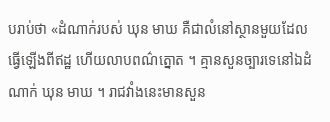បរាប់ថា «ដំណាក់របស់ ឃុន មាឃ គឺជាលំនៅស្ថានមួយដែលធ្វើឡើងពីឥដ្ឋ ហើយលាបពណ៌ត្នោត ។ គ្មានសួនច្បារទេនៅឯដំណាក់ ឃុន មាឃ ។ រាជវាំងនេះមានសួន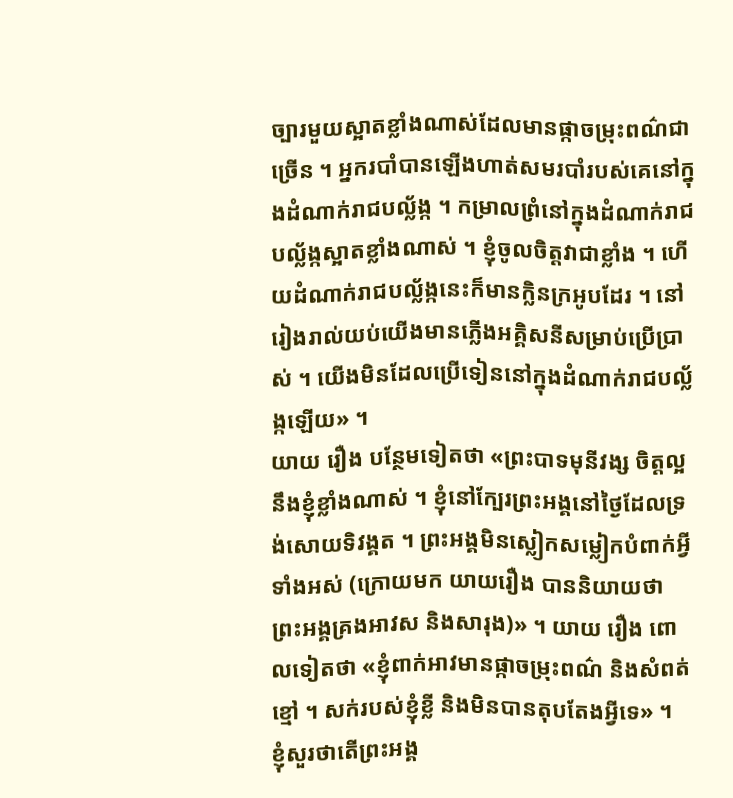ច្បារមួយស្អាតខ្លាំងណាស់ដែលមានផ្កាចម្រុះពណ៌ជាច្រើន ។ អ្នករបាំបានឡើងហាត់សមរបាំរបស់គេនៅក្នុងដំណាក់រាជបល្ល័ង្ក ។ កម្រាលព្រំនៅក្នុងដំណាក់រាជបល្ល័ង្កស្អាតខ្លាំងណាស់ ។ ខ្ញុំចូលចិត្ដវាជាខ្លាំង ។ ហើយដំណាក់រាជបល្ល័ង្កនេះក៏មានក្លិនក្រអូបដែរ ។ នៅរៀងរាល់យប់យើងមានភ្លើងអគ្គិសនីសម្រាប់ប្រើប្រាស់ ។ យើងមិនដែលប្រើទៀននៅក្នុងដំណាក់រាជបល្ល័ង្កឡើយ» ។
យាយ រឿង បន្ថែមទៀតថា «ព្រះបាទមុនីវង្ស ចិត្ដល្អនឹងខ្ញុំខ្លាំងណាស់ ។ ខ្ញុំនៅក្បែរព្រះអង្គនៅថ្ងៃដែលទ្រង់សោយទិវង្គត ។ ព្រះអង្គមិនស្លៀកសម្លៀកបំពាក់អ្វីទាំងអស់ (ក្រោយមក យាយរឿង បាននិយាយថា ព្រះអង្គគ្រងអាវស និងសារុង)» ។ យាយ រឿង ពោលទៀតថា «ខ្ញុំពាក់អាវមានផ្កាចម្រុះពណ៌ និងសំពត់ខ្មៅ ។ សក់របស់ខ្ញុំខ្លី និងមិនបានតុបតែងអ្វីទេ» ។
ខ្ញុំសួរថាតើព្រះអង្គ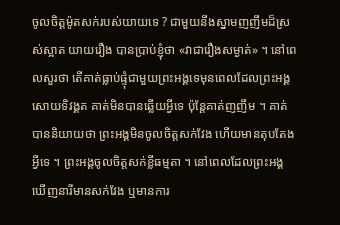ចូលចិត្ដម៉ូតសក់របស់យាយទេ ? ជាមួយនឹងស្នាមញញឹមដ៏ស្រស់ស្អាត យាយរឿង បានប្រាប់ខ្ញុំថា «វាជារឿងសម្ងាត់» ។ នៅពេលសួរថា តើគាត់ធ្លាប់ផ្ទុំជាមួយព្រះអង្គទេមុនពេលដែលព្រះអង្គសោយទិវង្គត គាត់មិនបានឆ្លើយអ្វីទេ ប៉ុន្ដែគាត់ញញឹម ។ គាត់បាននិយាយថា ព្រះអង្គមិនចូលចិត្ដសក់វែង ហើយមានតុបតែងអ្វីទេ ។ ព្រះអង្គចូលចិត្ដសក់ខ្លីធម្មតា ។ នៅពេលដែលព្រះអង្គឃើញនារីមានសក់វែង ឬមានការ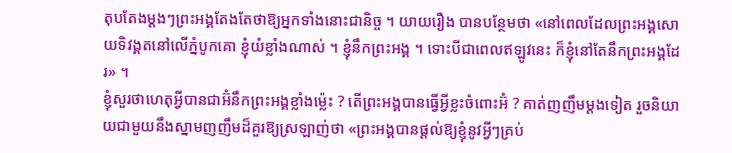តុបតែងម្ដងៗព្រះអង្គតែងតែថាឱ្យអ្នកទាំងនោះជានិច្ច ។ យាយរឿង បានបន្ថែមថា «នៅពេលដែលព្រះអង្គសោយទិវង្គតនៅលើភ្នំបូកគោ ខ្ញុំយំខ្លាំងណាស់ ។ ខ្ញុំនឹកព្រះអង្គ ។ ទោះបីជាពេលឥឡូវនេះ ក៏ខ្ញុំនៅតែនឹកព្រះអង្គដែរ» ។
ខ្ញុំសួរថាហេតុអ្វីបានជាអ៊ំនឹកព្រះអង្គខ្លាំងម្ល៉េះ ? តើព្រះអង្គបានធ្វើអ្វីខ្លះចំពោះអ៊ំ ? គាត់ញញឹមម្ដងទៀត រួចនិយាយជាមួយនឹងស្នាមញញឹមដ៏គួរឱ្យស្រឡាញ់ថា «ព្រះអង្គបានផ្ដល់ឱ្យខ្ញុំនូវអ្វីៗគ្រប់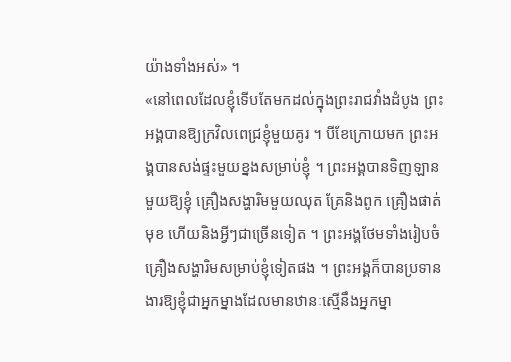យ៉ាងទាំងអស់» ។
«នៅពេលដែលខ្ញុំទើបតែមកដល់ក្នុងព្រះរាជវាំងដំបូង ព្រះអង្គបានឱ្យក្រវិលពេជ្រខ្ញុំមួយគូរ ។ បីខែក្រោយមក ព្រះអង្គបានសង់ផ្ទះមួយខ្នងសម្រាប់ខ្ញុំ ។ ព្រះអង្គបានទិញឡានមួយឱ្យខ្ញុំ គ្រឿងសង្ហារិមមួយឈុត គ្រែនិងពូក គ្រឿងផាត់មុខ ហើយនិងអ្វីៗជាច្រើនទៀត ។ ព្រះអង្គថែមទាំងរៀបចំគ្រឿងសង្ហារិមសម្រាប់ខ្ញុំទៀតផង ។ ព្រះអង្គក៏បានប្រទានងារឱ្យខ្ញុំជាអ្នកម្នាងដែលមានឋានៈស្មើនឹងអ្នកម្នា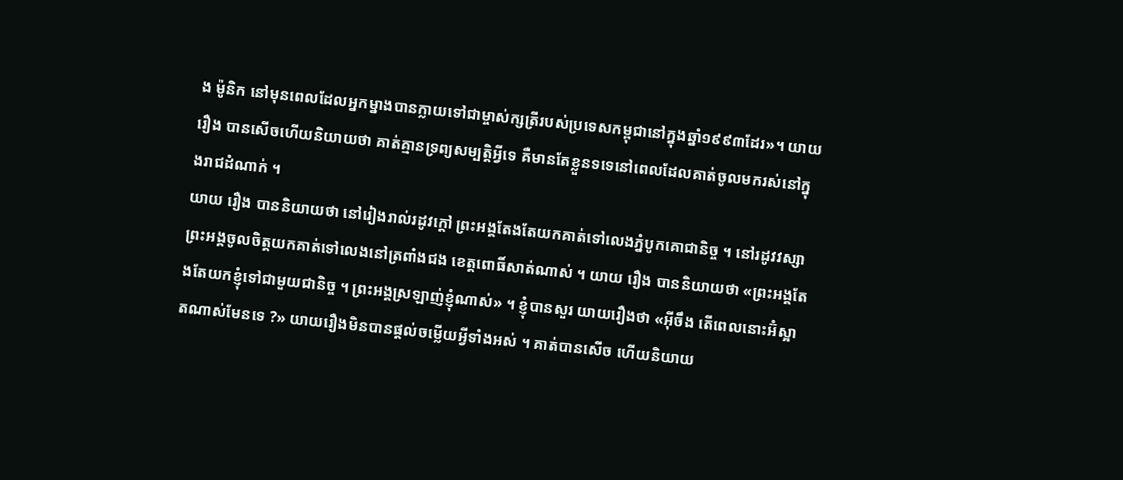ង ម៉ូនិក នៅមុនពេលដែលអ្នកម្នាងបានក្លាយទៅជាម្ចាស់ក្សត្រីរបស់ប្រទេសកម្ពុជានៅក្នុងឆ្នាំ១៩៩៣ដែរ»។ យាយ រឿង បានសើចហើយនិយាយថា គាត់គ្មានទ្រព្យសម្បត្ដិអ្វីទេ គឺមានតែខ្លួនទទេនៅពេលដែលគាត់ចូលមករស់នៅក្នុងរាជដំណាក់ ។
យាយ រឿង បាននិយាយថា នៅរៀងរាល់រដូវក្ដៅ ព្រះអង្គតែងតែយកគាត់ទៅលេងភ្នំបូកគោជានិច្ច ។ នៅរដូវវស្សាព្រះអង្គចូលចិត្ដយកគាត់ទៅលេងនៅត្រពាំងជង ខេត្ដពោធិ៍សាត់ណាស់ ។ យាយ រឿង បាននិយាយថា «ព្រះអង្គតែងតែយកខ្ញុំទៅជាមួយជានិច្ច ។ ព្រះអង្គស្រឡាញ់ខ្ញុំណាស់» ។ ខ្ញុំបានសួរ យាយរឿងថា «អ៊ីចឹង តើពេលនោះអ៊ំស្អាតណាស់មែនទេ ?» យាយរឿងមិនបានផ្ដល់ចម្លើយអ្វីទាំងអស់ ។ គាត់បានសើច ហើយនិយាយ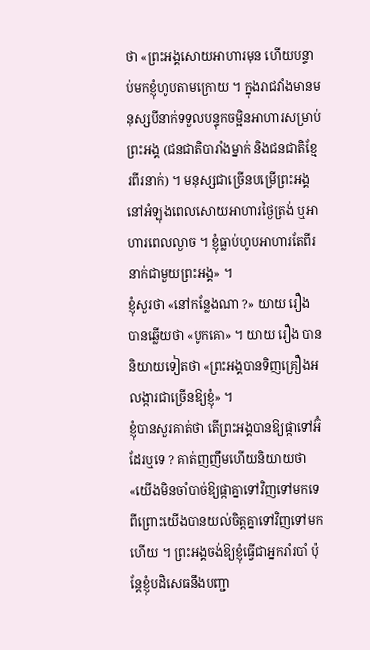ថា «ព្រះអង្គសោយអាហារមុន ហើយបន្ទាប់មកខ្ញុំហូបតាមក្រោយ ។ ក្នុងរាជវាំងមានមនុស្សបីនាក់ទទួលបន្ទុកចម្អិនអាហារសម្រាប់ព្រះអង្គ (ជនជាតិបារាំងម្នាក់ និងជនជាតិខ្មែរពីរនាក់) ។ មនុស្សជាច្រើនបម្រើព្រះអង្គនៅអំឡុងពេលសោយអាហារថ្ងៃត្រង់ ឬអាហារពេលល្ងាច ។ ខ្ញុំធ្លាប់ហូបអាហារតែពីរនាក់ជាមួយព្រះអង្គ» ។
ខ្ញុំសួរថា «នៅកន្លែងណា ?» យាយ រឿង បានឆ្លើយថា «បូកគោ» ។ យាយ រឿង បាននិយាយទៀតថា «ព្រះអង្គបានទិញគ្រឿងអលង្ការជាច្រើនឱ្យខ្ញុំ» ។
ខ្ញុំបានសួរគាត់ថា តើព្រះអង្គបានឱ្យផ្កាទៅអ៊ំដែរឬទេ ? គាត់ញញឹមហើយនិយាយថា «យើងមិនចាំបាច់ឱ្យផ្កាគ្នាទៅវិញទៅមកទេ ពីព្រោះយើងបានយល់ចិត្ដគ្នាទៅវិញទៅមកហើយ ។ ព្រះអង្គចង់ឱ្យខ្ញុំធ្វើជាអ្នករាំរបាំ ប៉ុន្ដែខ្ញុំបដិសេធនឹងបញ្ជា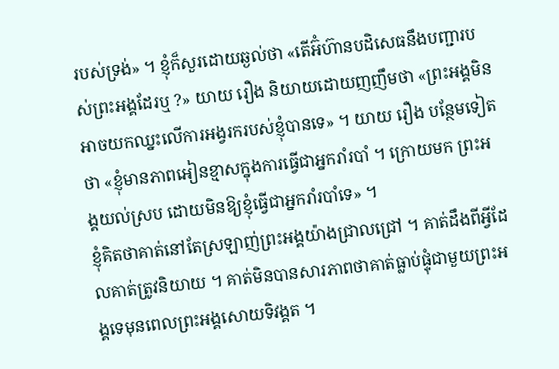របស់ទ្រង់» ។ ខ្ញុំក៏សួរដោយឆ្ងល់ថា «តើអ៊ំហ៊ានបដិសេធនឹងបញ្ជារបស់ព្រះអង្គដែរឬ ?» យាយ រឿង និយាយដោយញញឹមថា «ព្រះអង្គមិនអាចយកឈ្នះលើការអង្វរករបស់ខ្ញុំបានទេ» ។ យាយ រឿង បន្ថែមទៀតថា «ខ្ញុំមានភាពអៀនខ្មាសក្នុងការធ្វើជាអ្នករាំរបាំ ។ ក្រោយមក ព្រះអង្គយល់ស្រប ដោយមិនឱ្យខ្ញុំធ្វើជាអ្នករាំរបាំទេ» ។
ខ្ញុំគិតថាគាត់នៅតែស្រឡាញ់ព្រះអង្គយ៉ាងជ្រាលជ្រៅ ។ គាត់ដឹងពីអ្វីដែលគាត់ត្រូវនិយាយ ។ គាត់មិនបានសារភាពថាគាត់ធ្លាប់ផ្ទុំជាមួយព្រះអង្គទេមុនពេលព្រះអង្គសោយទិវង្គត ។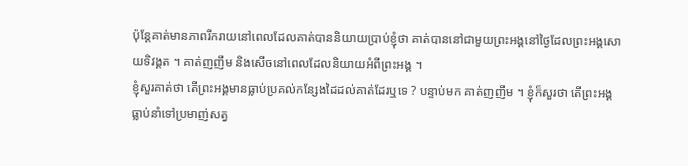ប៉ុន្ដែគាត់មានភាពរីករាយនៅពេលដែលគាត់បាននិយាយប្រាប់ខ្ញុំថា គាត់បាននៅជាមួយព្រះអង្គនៅថ្ងៃដែលព្រះអង្គសោយទិវង្គត ។ គាត់ញញឹម និងសើចនៅពេលដែលនិយាយអំពីព្រះអង្គ ។
ខ្ញុំសួរគាត់ថា តើព្រះអង្គមានធ្លាប់ប្រគល់កន្សែងដៃដល់គាត់ដែរឬទេ ? បន្ទាប់មក គាត់ញញឹម ។ ខ្ញុំក៏សួរថា តើព្រះអង្គធ្លាប់នាំទៅប្រមាញ់សត្វ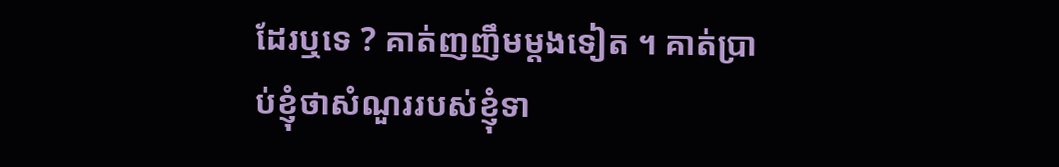ដែរឬទេ ? គាត់ញញឹមម្ដងទៀត ។ គាត់ប្រាប់ខ្ញុំថាសំណួររបស់ខ្ញុំទា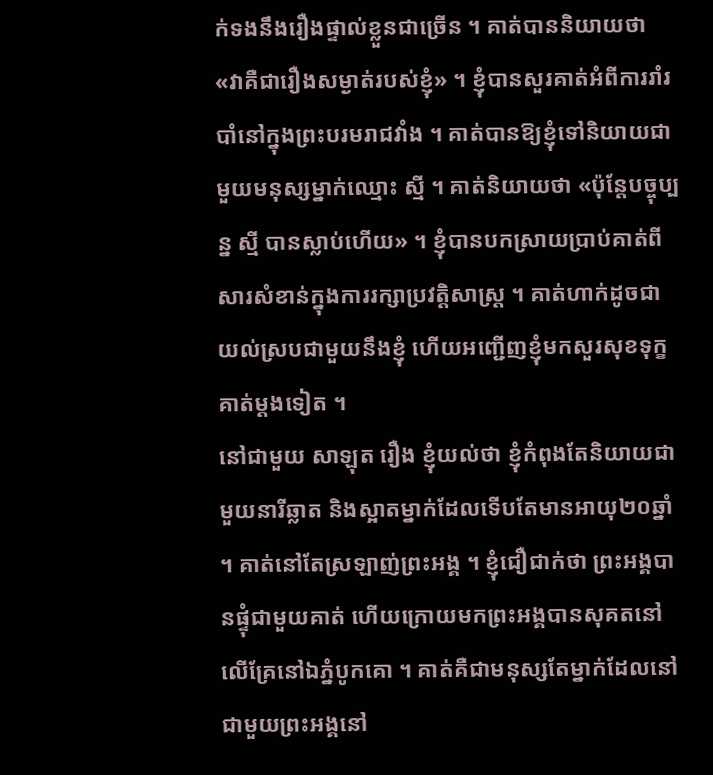ក់ទងនឹងរឿងផ្ទាល់ខ្លួនជាច្រើន ។ គាត់បាននិយាយថា «វាគឺជារឿងសម្ងាត់របស់ខ្ញុំ» ។ ខ្ញុំបានសួរគាត់អំពីការរាំរបាំនៅក្នុងព្រះបរមរាជវាំង ។ គាត់បានឱ្យខ្ញុំទៅនិយាយជាមួយមនុស្សម្នាក់ឈ្មោះ ស្មី ។ គាត់និយាយថា «ប៉ុន្ដែបច្ចុប្បន្ន ស្មី បានស្លាប់ហើយ» ។ ខ្ញុំបានបកស្រាយប្រាប់គាត់ពីសារសំខាន់ក្នុងការរក្សាប្រវត្ដិសាស្ដ្រ ។ គាត់ហាក់ដូចជាយល់ស្របជាមួយនឹងខ្ញុំ ហើយអញ្ជើញខ្ញុំមកសួរសុខទុក្ខគាត់ម្ដងទៀត ។
នៅជាមួយ សាឡុត រឿង ខ្ញុំយល់ថា ខ្ញុំកំពុងតែនិយាយជាមួយនារីឆ្លាត និងស្អាតម្នាក់ដែលទើបតែមានអាយុ២០ឆ្នាំ ។ គាត់នៅតែស្រឡាញ់ព្រះអង្គ ។ ខ្ញុំជឿជាក់ថា ព្រះអង្គបានផ្ទុំជាមួយគាត់ ហើយក្រោយមកព្រះអង្គបានសុគតនៅលើគ្រែនៅឯភ្នំបូកគោ ។ គាត់គឺជាមនុស្សតែម្នាក់ដែលនៅជាមួយព្រះអង្គនៅ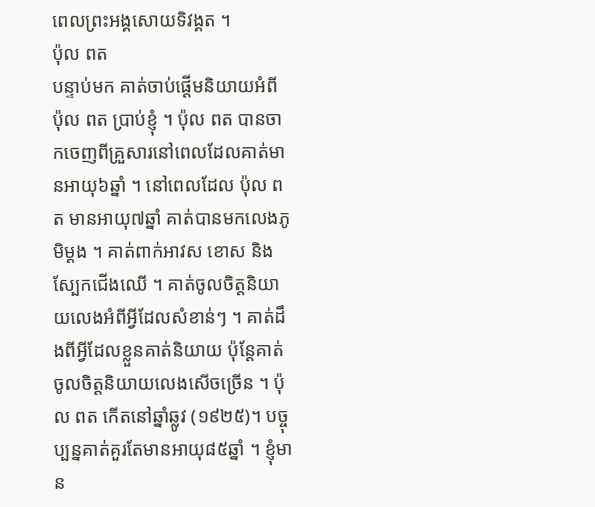ពេលព្រះអង្គសោយទិវង្គត ។
ប៉ុល ពត
បន្ទាប់មក គាត់ចាប់ផ្ដើមនិយាយអំពី ប៉ុល ពត ប្រាប់ខ្ញុំ ។ ប៉ុល ពត បានចាកចេញពីគ្រួសារនៅពេលដែលគាត់មានអាយុ៦ឆ្នាំ ។ នៅពេលដែល ប៉ុល ពត មានអាយុ៧ឆ្នាំ គាត់បានមកលេងភូមិម្ដង ។ គាត់ពាក់អាវស ខោស និងស្បែកជើងឈើ ។ គាត់ចូលចិត្ដនិយាយលេងអំពីអ្វីដែលសំខាន់ៗ ។ គាត់ដឹងពីអ្វីដែលខ្លួនគាត់និយាយ ប៉ុន្ដែគាត់ចូលចិត្ដនិយាយលេងសើចច្រើន ។ ប៉ុល ពត កើតនៅឆ្នាំឆ្លូវ (១៩២៥)។ បច្ចុប្បន្នគាត់គួរតែមានអាយុ៨៥ឆ្នាំ ។ ខ្ញុំមាន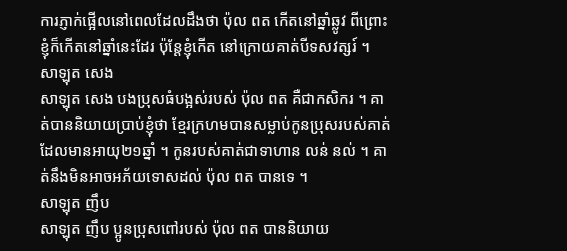ការភ្ញាក់ផ្អើលនៅពេលដែលដឹងថា ប៉ុល ពត កើតនៅឆ្នាំឆ្លូវ ពីព្រោះខ្ញុំក៏កើតនៅឆ្នាំនេះដែរ ប៉ុន្ដែខ្ញុំកើត នៅក្រោយគាត់បីទសវត្សរ៍ ។
សាឡុត សេង
សាឡុត សេង បងប្រុសធំបង្អស់របស់ ប៉ុល ពត គឺជាកសិករ ។ គាត់បាននិយាយប្រាប់ខ្ញុំថា ខ្មែរក្រហមបានសម្លាប់កូនប្រុសរបស់គាត់ដែលមានអាយុ២១ឆ្នាំ ។ កូនរបស់គាត់ជាទាហាន លន់ នល់ ។ គាត់នឹងមិនអាចអភ័យទោសដល់ ប៉ុល ពត បានទេ ។
សាឡុត ញឹប
សាឡុត ញឹប ប្អូនប្រុសពៅរបស់ ប៉ុល ពត បាននិយាយ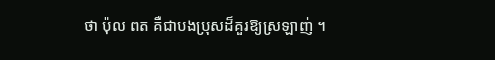ថា ប៉ុល ពត គឺជាបងប្រុសដ៏គួរឱ្យស្រឡាញ់ ។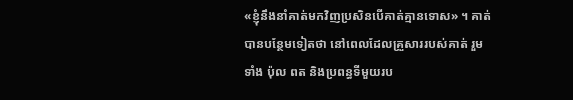«ខ្ញុំនឹងនាំគាត់មកវិញប្រសិនបើគាត់គ្មានទោស» ។ គាត់បានបន្ថែមទៀតថា នៅពេលដែលគ្រួសាររបស់គាត់ រួមទាំង ប៉ុល ពត និងប្រពន្ធទីមួយរប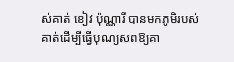ស់គាត់ ខៀវ ប៉ុណ្ណារី បានមកភូមិរបស់គាត់ដើម្បីធ្វើបុណ្យសពឱ្យគា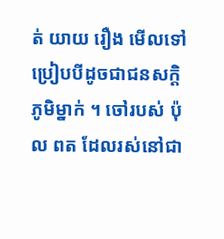ត់ យាយ រឿង មើលទៅប្រៀបបីដូចជាជនសក្ដិភូមិម្នាក់ ។ ចៅរបស់ ប៉ុល ពត ដែលរស់នៅជា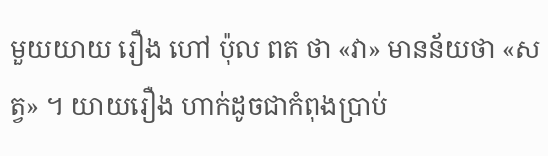មួយយាយ រឿង ហៅ ប៉ុល ពត ថា «វា» មានន័យថា «សត្វ» ។ យាយរឿង ហាក់ដូចជាកំពុងប្រាប់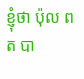ខ្ញុំថា ប៉ុល ពត បា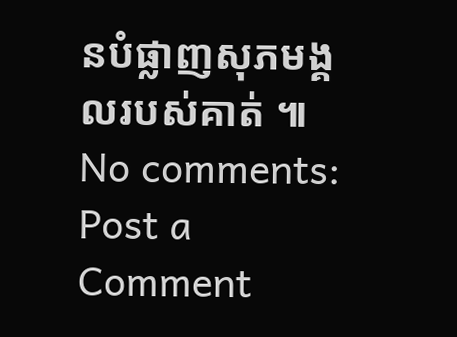នបំផ្លាញសុភមង្គលរបស់គាត់ ៕
No comments:
Post a Comment